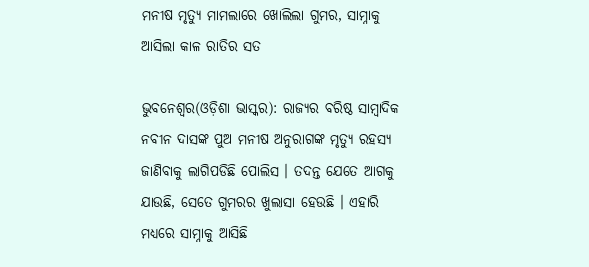ମନୀଷ ମୃତ୍ୟୁ ମାମଲାରେ ଖୋଲିଲା ଗୁମର, ସାମ୍ନାକୁ ଆସିଲା କାଳ ରାତିର ସତ

ଭୁବନେଶ୍ୱର(ଓଡ଼ିଶା ଭାସ୍କର): ରାଜ୍ୟର ବରିଷ୍ଠ ସାମ୍ବାଦିକ ନବୀନ ଦାସଙ୍କ ପୁଅ ମନୀଷ ଅନୁରାଗଙ୍କ ମୃତ୍ୟୁ ରହସ୍ୟ ଜାଣିବାକୁ ଲାଗିପଡିଛି ପୋଲିସ । ତଦନ୍ତ ଯେତେ ଆଗକୁ ଯାଉଛି, ସେତେ ଗୁମରର ଖୁଲାସା ହେଉଛି । ଏହାରି ମଧ୍ୟରେ ସାମ୍ନାକୁ ଆସିଛି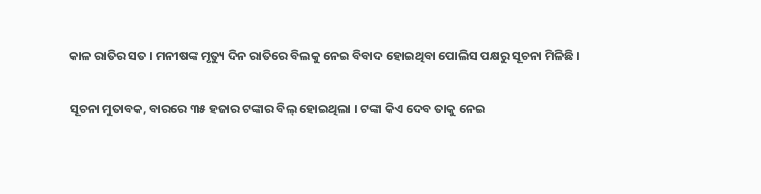କାଳ ରାତିର ସତ । ମନୀଷଙ୍କ ମୃତ୍ୟୁ ଦିନ ରାତିରେ ବିଲକୁ ନେଇ ବିବାଦ ହୋଇଥିବା ପୋଲିସ ପକ୍ଷରୁ ସୂଚନା ମିଳିଛି ।

ସୂଚନା ମୁତାବକ, ବାରରେ ୩୫ ହଜାର ଟଙ୍କାର ବିଲ୍ ହୋଇଥିଲା । ଟଙ୍କା କିଏ ଦେବ ତାକୁ ନେଇ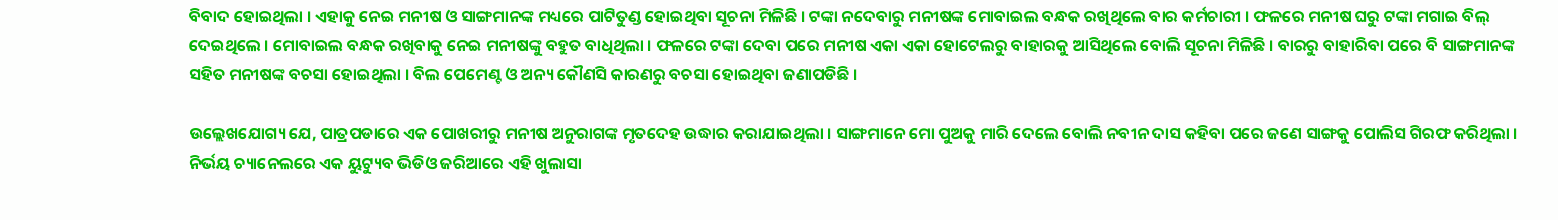ବିବାଦ ହୋଇଥିଲା । ଏହାକୁ ନେଇ ମନୀଷ ଓ ସାଙ୍ଗମାନଙ୍କ ମଧ୍ୟରେ ପାଟିତୁଣ୍ଡ ହୋଇଥିବା ସୂଚନା ମିଳିଛି । ଟଙ୍କା ନଦେବାରୁ ମନୀଷଙ୍କ ମୋବାଇଲ ବନ୍ଧକ ରଖିଥିଲେ ବାର କର୍ମଚାରୀ । ଫଳରେ ମନୀଷ ଘରୁ ଟଙ୍କା ମଗାଇ ବିଲ୍ ଦେଇଥିଲେ । ମୋବାଇଲ ବନ୍ଧକ ରଖିବାକୁ ନେଇ ମନୀଷଙ୍କୁ ବହୁତ ବାଧିଥିଲା । ଫଳରେ ଟଙ୍କା ଦେବା ପରେ ମନୀଷ ଏକା ଏକା ହୋଟେଲରୁ ବାହାରକୁ ଆସିଥିଲେ ବୋଲି ସୂଚନା ମିଳିଛି । ବାରରୁ ବାହାରିବା ପରେ ବି ସାଙ୍ଗମାନଙ୍କ ସହିତ ମନୀଷଙ୍କ ବଚସା ହୋଇଥିଲା । ବିଲ ପେମେଣ୍ଟ ଓ ଅନ୍ୟ କୌଣସି କାରଣରୁ ବଚସା ହୋଇଥିବା ଜଣାପଡିଛି ।

ଉଲ୍ଲେଖଯୋଗ୍ୟ ଯେ, ପାତ୍ରପଡାରେ ଏକ ପୋଖରୀରୁ ମନୀଷ ଅନୁରାଗଙ୍କ ମୃତଦେହ ଉଦ୍ଧାର କରାଯାଇଥିଲା । ସାଙ୍ଗମାନେ ମୋ ପୁଅକୁ ମାରି ଦେଲେ ବୋଲି ନବୀନ ଦାସ କହିବା ପରେ ଜଣେ ସାଙ୍ଗକୁ ପୋଲିସ ଗିରଫ କରିଥିଲା । ନିର୍ଭୟ ଚ୍ୟାନେଲରେ ଏକ ୟୁଟ୍ୟୁବ ଭିଡିଓ ଜରିଆରେ ଏହି ଖୁଲାସା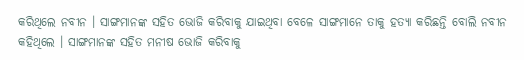କରିଥିଲେ ନବୀନ । ସାଙ୍ଗମାନଙ୍କ ସହିତ ଭୋଜି କରିବାକୁ ଯାଇଥିବା ବେଳେ ସାଙ୍ଗମାନେ ତାକୁ ହତ୍ୟା କରିଛନ୍ତି ବୋଲି ନବୀନ କହିଥିଲେ । ସାଙ୍ଗମାନଙ୍କ ସହିତ ମନୀଷ ଭୋଜି କରିବାକୁ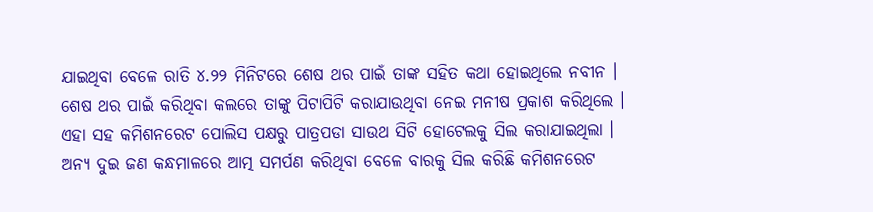ଯାଇଥିବା ବେଳେ ରାତି ୪.୨୨ ମିନିଟରେ ଶେଷ ଥର ପାଇଁ ତାଙ୍କ ସହିତ କଥା ହୋଇଥିଲେ ନବୀନ । ଶେଷ ଥର ପାଇଁ କରିଥିବା କଲରେ ତାଙ୍କୁ ପିଟାପିଟି କରାଯାଉଥିବା ନେଇ ମନୀଷ ପ୍ରକାଶ କରିଥିଲେ । ଏହା ସହ କମିଶନରେଟ ପୋଲିସ ପକ୍ଷରୁ ପାତ୍ରପଡା ସାଉଥ ସିଟି ହୋଟେଲକୁ ସିଲ କରାଯାଇଥିଲା । ଅନ୍ୟ ଦୁଇ ଜଣ କନ୍ଧମାଳରେ ଆତ୍ମ ସମର୍ପଣ କରିଥିବା ବେଳେ ବାରକୁ ସିଲ କରିଛି କମିଶନରେଟ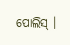ପୋଲିସ୍ ।